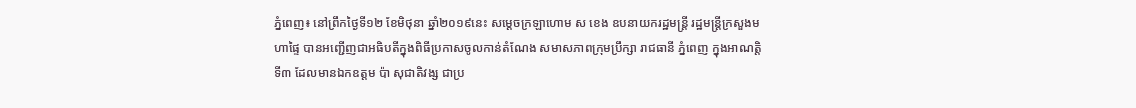ភ្នំពេញ៖ នៅព្រឹកថ្ងៃទី១២ ខែមិថុនា ឆ្នាំ២០១៩នេះ សម្ដេចក្រឡាហោម ស ខេង ឧបនាយករដ្ឋមន្ដ្រី រដ្ឋមន្ដ្រីក្រសួងមហាផ្ទៃ បានអញ្ជើញជាអធិបតីក្នុងពិធីប្រកាសចូលកាន់តំណែង សមាសភាពក្រុមប្រឹក្សា រាជធានី ភ្នំពេញ ក្នុងអាណត្តិទី៣ ដែលមានឯកឧត្ដម ប៉ា សុជាតិវង្ស ជាប្រ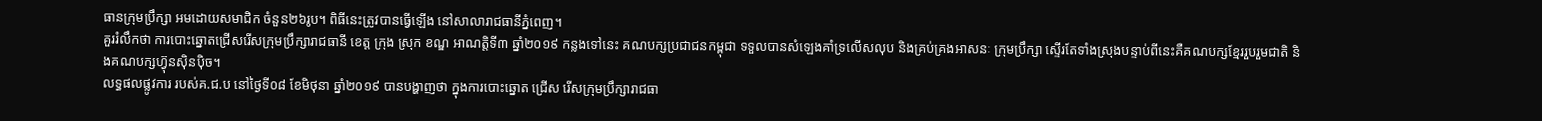ធានក្រុមប្រឹក្សា អមដោយសមាជិក ចំនួន២៦រូប។ ពិធីនេះត្រូវបានធ្វើឡើង នៅសាលារាជធានីភ្នំពេញ។
គួររំលឹកថា ការបោះឆ្នោតជ្រើសរើសក្រុមប្រឹក្សារាជធានី ខេត្ត ក្រុង ស្រុក ខណ្ឌ អាណត្តិទី៣ ឆ្នាំ២០១៩ កន្លងទៅនេះ គណបក្សប្រជាជនកម្ពុជា ទទួលបានសំឡេងគាំទ្រលើសលុប និងគ្រប់គ្រងអាសនៈ ក្រុមប្រឹក្សា ស្ទើរតែទាំងស្រុងបន្ទាប់ពីនេះគឺគណបក្សខ្មែររួបរួមជាតិ និងគណបក្សហ៊្វុនស៊ិនប៉ិច។
លទ្ធផលផ្លូវការ របស់គ.ជ.ប នៅថ្ងៃទី០៨ ខែមិថុនា ឆ្នាំ២០១៩ បានបង្ហាញថា ក្នុងការបោះឆ្នោត ជ្រើស រើសក្រុមប្រឹក្សារាជធា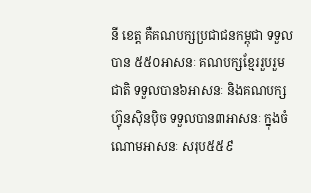នី ខេត្ត គឺគណបក្សប្រជាជនកម្ពុជា ទទួលបាន ៥៥០អាសនៈ គណបក្សខ្មែររួបរួមជាតិ ទទួលបាន៦អាសនៈ និងគណបក្សហ្វ៊ុនស៊ិនប៉ិច ទទួលបាន៣អាសនៈ ក្នុងចំណោមអាសនៈ សរុប៥៥៩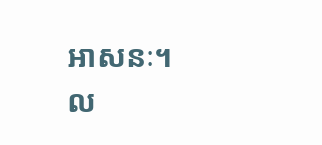អាសនៈ។
ល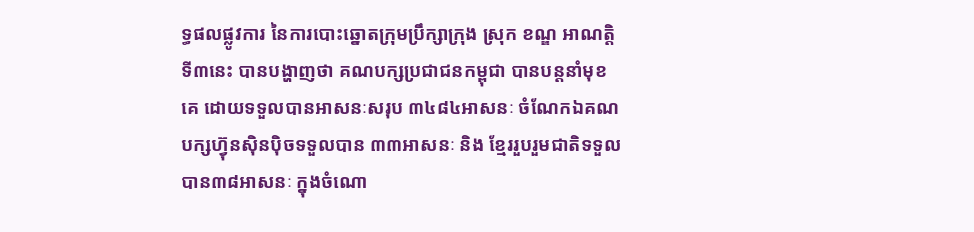ទ្ធផលផ្លូវការ នៃការបោះឆ្នោតក្រុមប្រឹក្សាក្រុង ស្រុក ខណ្ឌ អាណត្តិទី៣នេះ បានបង្ហាញថា គណបក្សប្រជាជនកម្ពុជា បានបន្តនាំមុខគេ ដោយទទួលបានអាសនៈសរុប ៣៤៨៤អាសនៈ ចំណែកឯគណបក្សហ៊្វុនស៊ិនប៉ិចទទួលបាន ៣៣អាសនៈ និង ខ្មែររួបរួមជាតិទទួលបាន៣៨អាសនៈ ក្នុងចំណោ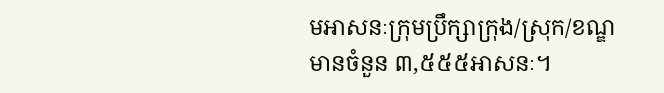មអាសនៈក្រុមប្រឹក្សាក្រុង/ស្រុក/ខណ្ឌ មានចំនួន ៣,៥៥៥អាសនៈ។